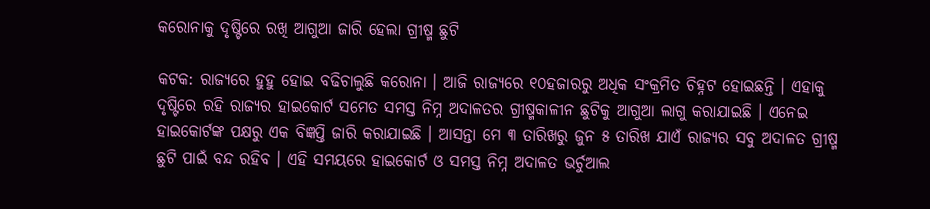କରୋନାକୁ ଦୃଷ୍ଟିରେ ରଖି ଆଗୁଆ ଜାରି ହେଲା ଗ୍ରୀଷ୍ମ ଛୁଟି

କଟକ: ରାଜ୍ୟରେ ହୁହୁ ହୋଇ ବଢିଚାଲୁଛି କରୋନା । ଆଜି ରାଜ୍ୟରେ ୧୦ହଜାରରୁ ଅଧିକ ସଂକ୍ରମିତ ଚିହ୍ନଟ ହୋଇଛନ୍ତି । ଏହାକୁ ଦୃଷ୍ଟିରେ ରହି ରାଜ୍ୟର ହାଇକୋର୍ଟ ସମେତ ସମସ୍ତ ନିମ୍ନ ଅଦାଳତର ଗ୍ରୀଷ୍ମକାଳୀନ ଛୁଟିକୁ ଆଗୁଆ ଲାଗୁ କରାଯାଇଛି । ଏନେଇ ହାଇକୋର୍ଟଙ୍କ ପକ୍ଷରୁ ଏକ ବିଜ୍ଞପ୍ତି ଜାରି କରାଯାଇଛି । ଆସନ୍ତା ମେ ୩ ତାରିଖରୁ ଜୁନ ୫ ତାରିଖ ଯାଏଁ ରାଜ୍ୟର ସବୁ ଅଦାଳତ ଗ୍ରୀଷ୍ମ ଛୁଟି ପାଇଁ ବନ୍ଦ ରହିବ । ଏହି ସମୟରେ ହାଇକୋର୍ଟ ଓ ସମସ୍ତ ନିମ୍ନ ଅଦାଳତ ଭର୍ଚୁଆଲ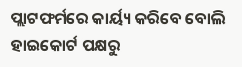ପ୍ଲାଟଫର୍ମରେ କାର୍ୟ୍ୟ କରିବେ ବୋଲି ହାଇକୋର୍ଟ ପକ୍ଷରୁ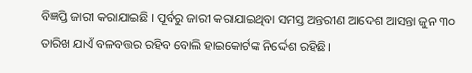ବିଜ୍ଞପ୍ତି ଜାରୀ କରାଯାଇଛି । ପୂର୍ବରୁ ଜାରୀ କରାଯାଇଥିବା ସମସ୍ତ ଅନ୍ତରୀଣ ଆଦେଶ ଆସନ୍ତା ଜୁନ ୩୦ ତାରିଖ ଯାଏଁ ବଳବତ୍ତର ରହିବ ବୋଲି ହାଇକୋର୍ଟଙ୍କ ନିର୍ଦ୍ଦେଶ ରହିଛି।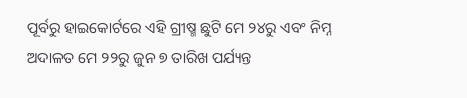ପୂର୍ବରୁ ହାଇକୋର୍ଟରେ ଏହି ଗ୍ରୀଷ୍ମ ଛୁଟି ମେ ୨୪ରୁ ଏବଂ ନିମ୍ନ ଅଦାଳତ ମେ ୨୨ରୁ ଜୁନ ୭ ତାରିଖ ପର୍ଯ୍ୟନ୍ତ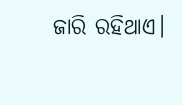ଜାରି ରହିଥାଏ।